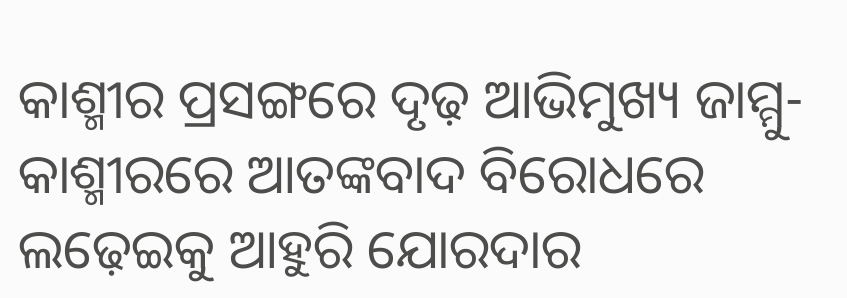କାଶ୍ମୀର ପ୍ରସଙ୍ଗରେ ଦୃଢ଼ ଆଭିମୁଖ୍ୟ ଜାମ୍ମୁ-କାଶ୍ମୀରରେ ଆତଙ୍କବାଦ ବିରୋଧରେ ଲଢ଼େଇକୁ ଆହୁରି ଯୋରଦାର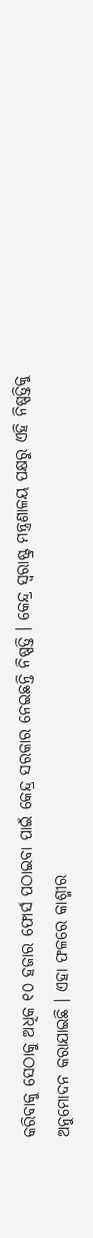କରିବାକୁ ସେଠାକୁ ଅଧିକ ୧୦ ହଜାର ଫୋର୍ସ ପଠାଇବା ପାଇଁ କେନ୍ଦ୍ର ସରକାର ନେଇଛନ୍ତି ନିଷ୍ପତ୍ତି । କେନ୍ଦ୍ର ସ୍ୱରାଷ୍ଟ୍ର ମନ୍ତ୍ରଣାଳୟ ପକ୍ଷରୁ ଏହି ନିଷ୍ପତ୍ତିକୁ ଅନୁମୋଦନ କରାଯାଇଛି । ଏହା ଫଳରେ କାଶ୍ମୀର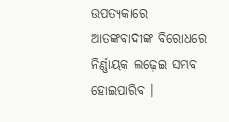ଉପତ୍ୟକାରେ ଆତଙ୍କବାଦୀଙ୍କ ବିରୋଧରେ ନିର୍ଣ୍ଣାୟକ ଲଢ଼େଇ ସମ୍ଭବ ହୋଇପାରିବ ।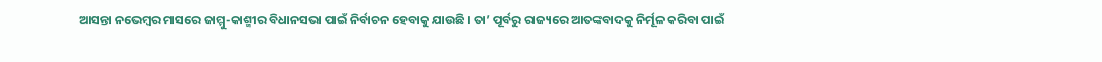ଆସନ୍ତା ନଭେମ୍ବର ମାସରେ ଜାମ୍ମୁ-କାଶ୍ମୀର ବିଧାନସଭା ପାଇଁ ନିର୍ବାଚନ ହେବାକୁ ଯାଉଛି । ତା’ ପୂର୍ବରୁ ରାଜ୍ୟରେ ଆତଙ୍କବାଦକୁ ନିର୍ମୂଳ କରିବା ପାଇଁ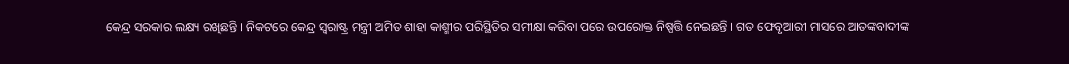କେନ୍ଦ୍ର ସରକାର ଲକ୍ଷ୍ୟ ରଖିଛନ୍ତି । ନିକଟରେ କେନ୍ଦ୍ର ସ୍ୱରାଷ୍ଟ୍ର ମନ୍ତ୍ରୀ ଅମିତ ଶାହା କାଶ୍ମୀର ପରିସ୍ଥିତିର ସମୀକ୍ଷା କରିବା ପରେ ଉପରୋକ୍ତ ନିଷ୍ପତ୍ତି ନେଇଛନ୍ତି । ଗତ ଫେବୃଆରୀ ମାସରେ ଆତଙ୍କବାଦୀଙ୍କ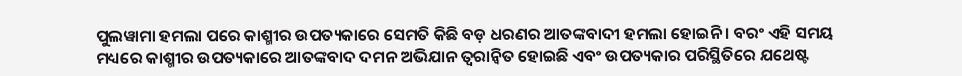ପୁଲୱାମା ହମଲା ପରେ କାଶ୍ମୀର ଉପତ୍ୟକାରେ ସେମତି କିଛି ବଡ଼ ଧରଣର ଆତଙ୍କବାଦୀ ହମଲା ହୋଇନି । ବରଂ ଏହି ସମୟ ମଧ୍ୟରେ କାଶ୍ମୀର ଉପତ୍ୟକାରେ ଆତଙ୍କବାଦ ଦମନ ଅଭିଯାନ ତ୍ୱରାନ୍ୱିତ ହୋଇଛି ଏବଂ ଉପତ୍ୟକାର ପରିସ୍ଥିତିରେ ଯଥେଷ୍ଟ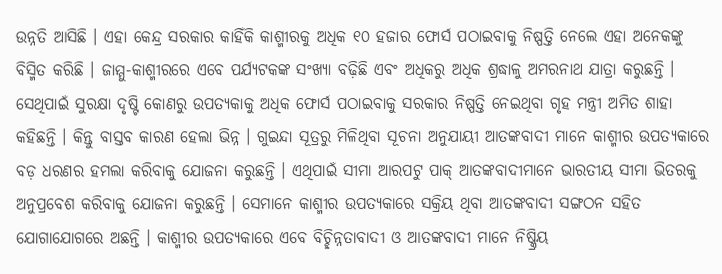ଉନ୍ନତି ଆସିଛି । ଏହା କେନ୍ଦ୍ର ସରକାର କାହିଁକି କାଶ୍ମୀରକୁ ଅଧିକ ୧୦ ହଜାର ଫୋର୍ସ ପଠାଇବାକୁ ନିଷ୍ପତ୍ତି ନେଲେ ଏହା ଅନେକଙ୍କୁ ବିସ୍ମିତ କରିଛି । ଜାମ୍ମୁ-କାଶ୍ମୀରରେ ଏବେ ପର୍ଯ୍ୟଟକଙ୍କ ସଂଖ୍ୟା ବଢ଼ିଛି ଏବଂ ଅଧିକରୁ ଅଧିକ ଶ୍ରଦ୍ଧାଳୁ ଅମରନାଥ ଯାତ୍ରା କରୁଛନ୍ତି । ସେଥିପାଇଁ ସୁରକ୍ଷା ଦୃଷ୍ଟି କୋଣରୁ ଉପତ୍ୟକାକୁ ଅଧିକ ଫୋର୍ସ ପଠାଇବାକୁ ସରକାର ନିଷ୍ପତ୍ତି ନେଇଥିବା ଗୃହ ମନ୍ତ୍ରୀ ଅମିତ ଶାହା କହିଛନ୍ତି । କିନ୍ତୁ ବାସ୍ତବ କାରଣ ହେଲା ଭିନ୍ନ । ଗୁଇନ୍ଦା ସୂତ୍ରରୁ ମିଳିଥିବା ସୂଚନା ଅନୁଯାୟୀ ଆତଙ୍କବାଦୀ ମାନେ କାଶ୍ମୀର ଉପତ୍ୟକାରେ ବଡ଼ ଧରଣର ହମଲା କରିବାକୁ ଯୋଜନା କରୁଛନ୍ତି । ଏଥିପାଇଁ ସୀମା ଆରପଟୁ ପାକ୍ ଆତଙ୍କବାଦୀମାନେ ଭାରତୀୟ ସୀମା ଭିତରକୁ ଅନୁପ୍ରବେଶ କରିବାକୁ ଯୋଜନା କରୁଛନ୍ତି । ସେମାନେ କାଶ୍ମୀର ଉପତ୍ୟକାରେ ସକ୍ରିୟ ଥିବା ଆତଙ୍କବାଦୀ ସଙ୍ଗଠନ ସହିତ ଯୋଗାଯୋଗରେ ଅଛନ୍ତି । କାଶ୍ମୀର ଉପତ୍ୟକାରେ ଏବେ ବିଚ୍ଛିନ୍ନତାବାଦୀ ଓ ଆତଙ୍କବାଦୀ ମାନେ ନିଷ୍କ୍ରିୟ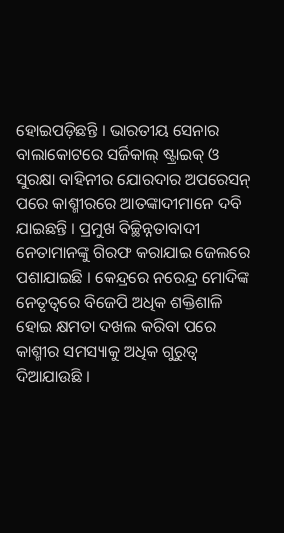ହୋଇପଡ଼ିଛନ୍ତି । ଭାରତୀୟ ସେନାର ବାଲାକୋଟରେ ସର୍ଜିକାଲ୍ ଷ୍ଟ୍ରାଇକ୍ ଓ ସୁରକ୍ଷା ବାହିନୀର ଯୋରଦାର ଅପରେସନ୍ ପରେ କାଶ୍ମୀରରେ ଆତଙ୍କାଦୀମାନେ ଦବି ଯାଇଛନ୍ତି । ପ୍ରମୁଖ ବିଚ୍ଛିନ୍ନତାବାଦୀ ନେତାମାନଙ୍କୁ ଗିରଫ କରାଯାଇ ଜେଲରେ ପଶାଯାଇଛି । କେନ୍ଦ୍ରରେ ନରେନ୍ଦ୍ର ମୋଦିଙ୍କ ନେତୃତ୍ୱରେ ବିଜେପି ଅଧିକ ଶକ୍ତିଶାଳି ହୋଇ କ୍ଷମତା ଦଖଲ କରିବା ପରେ କାଶ୍ମୀର ସମସ୍ୟାକୁ ଅଧିକ ଗୁରୁତ୍ୱ ଦିଆଯାଉଛି ।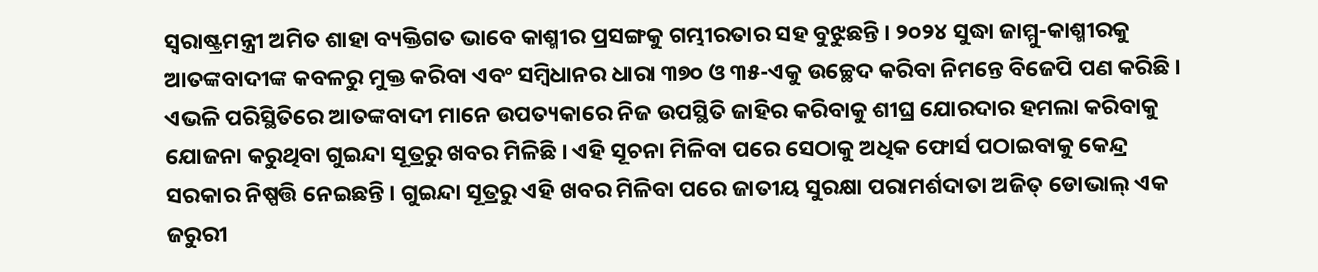ସ୍ୱରାଷ୍ଟ୍ରମନ୍ତ୍ରୀ ଅମିତ ଶାହା ବ୍ୟକ୍ତିଗତ ଭାବେ କାଶ୍ମୀର ପ୍ରସଙ୍ଗକୁ ଗମ୍ଭୀରତାର ସହ ବୁଝୁଛନ୍ତି । ୨୦୨୪ ସୁଦ୍ଧା ଜାମ୍ମୁ-କାଶ୍ମୀରକୁ ଆତଙ୍କବାଦୀଙ୍କ କବଳରୁ ମୁକ୍ତ କରିବା ଏବଂ ସମ୍ବିଧାନର ଧାରା ୩୭୦ ଓ ୩୫-ଏକୁ ଉଚ୍ଛେଦ କରିବା ନିମନ୍ତେ ବିଜେପି ପଣ କରିଛି । ଏଭଳି ପରିସ୍ଥିତିରେ ଆତଙ୍କବାଦୀ ମାନେ ଉପତ୍ୟକାରେ ନିଜ ଉପସ୍ଥିତି ଜାହିର କରିବାକୁ ଶୀଘ୍ର ଯୋରଦାର ହମଲା କରିବାକୁ ଯୋଜନା କରୁଥିବା ଗୁଇନ୍ଦା ସୂତ୍ରରୁ ଖବର ମିଳିଛି । ଏହି ସୂଚନା ମିଳିବା ପରେ ସେଠାକୁ ଅଧିକ ଫୋର୍ସ ପଠାଇବାକୁ କେନ୍ଦ୍ର ସରକାର ନିଷ୍ପତ୍ତି ନେଇଛନ୍ତି । ଗୁଇନ୍ଦା ସୂତ୍ରରୁ ଏହି ଖବର ମିଳିବା ପରେ ଜାତୀୟ ସୁରକ୍ଷା ପରାମର୍ଶଦାତା ଅଜିତ୍ ଡୋଭାଲ୍ ଏକ ଜରୁରୀ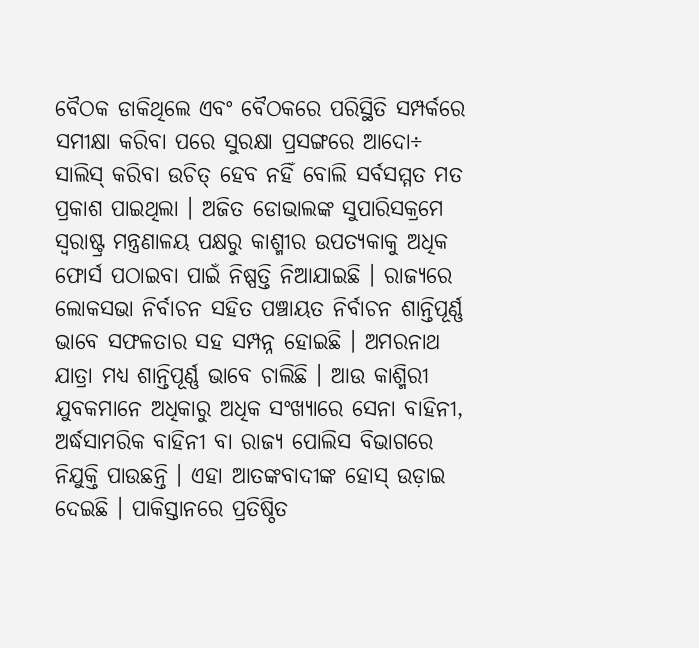ବୈଠକ ଡାକିଥିଲେ ଏବଂ ବୈଠକରେ ପରିସ୍ଥିତି ସମ୍ପର୍କରେ ସମୀକ୍ଷା କରିବା ପରେ ସୁରକ୍ଷା ପ୍ରସଙ୍ଗରେ ଆଦୋ÷ ସାଲିସ୍ କରିବା ଉଚିତ୍ ହେବ ନହିଁ ବୋଲି ସର୍ବସମ୍ମତ ମତ ପ୍ରକାଶ ପାଇଥିଲା । ଅଜିତ ଡୋଭାଲଙ୍କ ସୁପାରିସକ୍ରମେ ସ୍ୱରାଷ୍ଟ୍ର ମନ୍ତ୍ରଣାଳୟ ପକ୍ଷରୁ କାଶ୍ମୀର ଉପତ୍ୟକାକୁ ଅଧିକ ଫୋର୍ସ ପଠାଇବା ପାଇଁ ନିଷ୍ପତ୍ତି ନିଆଯାଇଛି । ରାଜ୍ୟରେ ଲୋକସଭା ନିର୍ବାଚନ ସହିତ ପଞ୍ଚାୟତ ନିର୍ବାଚନ ଶାନ୍ତିପୂର୍ଣ୍ଣ ଭାବେ ସଫଳତାର ସହ ସମ୍ପନ୍ନ ହୋଇଛି । ଅମରନାଥ ଯାତ୍ରା ମଧ୍ୟ ଶାନ୍ତିପୂର୍ଣ୍ଣ ଭାବେ ଚାଲିଛି । ଆଉ କାଶ୍ମିରୀ ଯୁବକମାନେ ଅଧିକାରୁ ଅଧିକ ସଂଖ୍ୟାରେ ସେନା ବାହିନୀ, ଅର୍ଦ୍ଧସାମରିକ ବାହିନୀ ବା ରାଜ୍ୟ ପୋଲିସ ବିଭାଗରେ ନିଯୁକ୍ତି ପାଉଛନ୍ତି । ଏହା ଆତଙ୍କବାଦୀଙ୍କ ହୋସ୍ ଉଡ଼ାଇ ଦେଇଛି । ପାକିସ୍ତାନରେ ପ୍ରତିଷ୍ଠିତ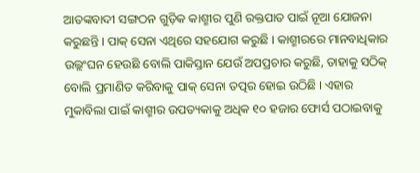ଆତଙ୍କବାଦୀ ସଙ୍ଗଠନ ଗୁଡ଼ିକ କାଶ୍ମୀର ପୁଣି ରକ୍ତପାତ ପାଇଁ ନୂଆ ଯୋଜନା କରୁଛନ୍ତି । ପାକ୍ ସେନା ଏଥିରେ ସହଯୋଗ କରୁଛି । କାଶ୍ମୀରରେ ମାନବାଧିକାର ଉଲ୍ଲଂଘନ ହେଉଛି ବୋଲି ପାକିସ୍ତାନ ଯେଉଁ ଅପପ୍ରଚାର କରୁଛି, ତାହାକୁ ସଠିକ୍ ବୋଲି ପ୍ରମାଣିତ କରିବାକୁ ପାକ୍ ସେନା ତତ୍ପର ହୋଇ ଉଠିଛି । ଏହାର ମୁକାବିଲା ପାଇଁ କାଶ୍ମୀର ଉପତ୍ୟକାକୁ ଅଧିକ ୧୦ ହଜାର ଫୋର୍ସ ପଠାଇବାକୁ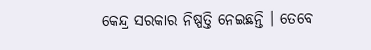କେନ୍ଦ୍ର ସରକାର ନିଷ୍ପତ୍ତି ନେଇଛନ୍ତି । ତେବେ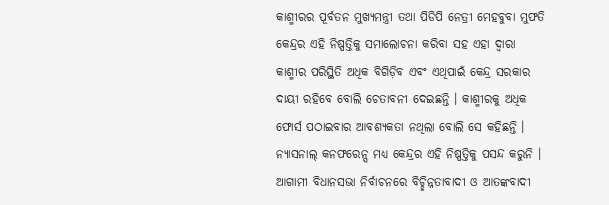କାଶ୍ମୀରର ପୂର୍ବତନ ମୁଖ୍ୟମନ୍ତ୍ରୀ ତଥା ପିଡିପି ନେତ୍ରୀ ମେହବୁବା ମୁଫତି କେନ୍ଦ୍ରର ଏହି ନିଷ୍ପତ୍ତିକୁ ସମାଲୋଚନା କରିବା ସହ ଏହା ଦ୍ୱାରା କାଶ୍ମୀର ପରିସ୍ଥିତି ଅଧିକ ବିଗିଡ଼ିବ ଏବଂ ଏଥିପାଇଁ କେନ୍ଦ୍ର ସରକାର ଦାୟୀ ରହିବେ ବୋଲି ଚେତାବନୀ ଦେଇଛନ୍ତି । କାଶ୍ମୀରକୁ ଅଧିକ ଫୋର୍ସ ପଠାଇବାର ଆବଶ୍ୟକତା ନଥିଲା ବୋଲି ସେ କହିଛନ୍ତି । ନ୍ୟାସନାଲ୍ କନଫରେନ୍ସ ମଧ୍ୟ କେନ୍ଦ୍ରର ଏହି ନିଷ୍ପତ୍ତିକୁ ପସନ୍ଦ କରୁନି । ଆଗାମୀ ବିଧାନସଭା ନିର୍ବାଚନରେ ବିଚ୍ଛିନ୍ନତାବାଦୀ ଓ ଆତଙ୍କବାଦୀ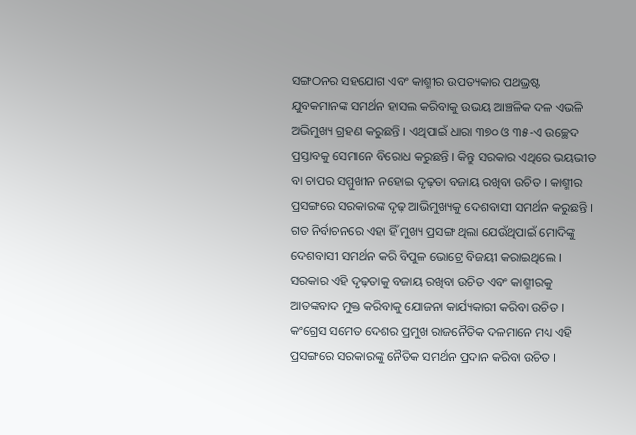ସଙ୍ଗଠନର ସହଯୋଗ ଏବଂ କାଶ୍ମୀର ଉପତ୍ୟକାର ପଥଭ୍ରଷ୍ଟ ଯୁବକମାନଙ୍କ ସମର୍ଥନ ହାସଲ କରିବାକୁ ଉଭୟ ଆଞ୍ଚଳିକ ଦଳ ଏଭଳି ଅଭିମୁଖ୍ୟ ଗ୍ରହଣ କରୁଛନ୍ତି । ଏଥିପାଇଁ ଧାରା ୩୭୦ ଓ ୩୫-ଏ ଉଚ୍ଛେଦ ପ୍ରସ୍ତାବକୁ ସେମାନେ ବିରୋଧ କରୁଛନ୍ତି । କିନ୍ତୁ ସରକାର ଏଥିରେ ଭୟଭୀତ ବା ଚାପର ସମ୍ମୁଖୀନ ନହୋଇ ଦୃଢ଼ତା ବଜାୟ ରଖିବା ଉଚିତ । କାଶ୍ମୀର ପ୍ରସଙ୍ଗରେ ସରକାରଙ୍କ ଦୃଢ଼ ଆଭିମୁଖ୍ୟକୁ ଦେଶବାସୀ ସମର୍ଥନ କରୁଛନ୍ତି । ଗତ ନିର୍ବାଚନରେ ଏହା ହିଁ ମୁଖ୍ୟ ପ୍ରସଙ୍ଗ ଥିଲା ଯେଉଁଥିପାଇଁ ମୋଦିଙ୍କୁ ଦେଶବାସୀ ସମର୍ଥନ କରି ବିପୁଳ ଭୋଟ୍ରେ ବିଜୟୀ କରାଇଥିଲେ । ସରକାର ଏହି ଦୃଢ଼ତାକୁ ବଜାୟ ରଖିବା ଉଚିତ ଏବଂ କାଶ୍ମୀରକୁ ଆତଙ୍କବାଦ ମୁକ୍ତ କରିବାକୁ ଯୋଜନା କାର୍ଯ୍ୟକାରୀ କରିବା ଉଚିତ । କଂଗ୍ରେସ ସମେତ ଦେଶର ପ୍ରମୁଖ ରାଜନୈତିକ ଦଳମାନେ ମଧ୍ୟ ଏହି ପ୍ରସଙ୍ଗରେ ସରକାରଙ୍କୁ ନୈତିକ ସମର୍ଥନ ପ୍ରଦାନ କରିବା ଉଚିତ ।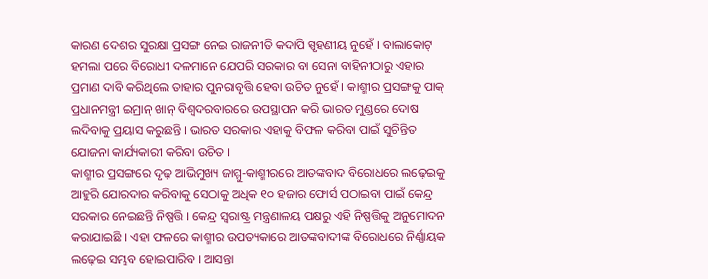କାରଣ ଦେଶର ସୁରକ୍ଷା ପ୍ରସଙ୍ଗ ନେଇ ରାଜନୀତି କଦାପି ସ୍ପୃହଣୀୟ ନୁହେଁ । ବାଲାକୋଟ୍ ହମଲା ପରେ ବିରୋଧୀ ଦଳମାନେ ଯେପରି ସରକାର ବା ସେନା ବାହିନୀଠାରୁ ଏହାର ପ୍ରମାଣ ଦାବି କରିଥିଲେ ତାହାର ପୁନରାବୃତ୍ତି ହେବା ଉଚିତ ନୁହେଁ । କାଶ୍ମୀର ପ୍ରସଙ୍ଗକୁ ପାକ୍ ପ୍ରଧାନମନ୍ତ୍ରୀ ଇମ୍ରାନ୍ ଖାନ୍ ବିଶ୍ୱଦରବାରରେ ଉପସ୍ଥାପନ କରି ଭାରତ ମୁଣ୍ଡରେ ଦୋଷ ଲଦିବାକୁ ପ୍ରୟାସ କରୁଛନ୍ତି । ଭାରତ ସରକାର ଏହାକୁ ବିଫଳ କରିବା ପାଇଁ ସୁଚିନ୍ତିତ ଯୋଜନା କାର୍ଯ୍ୟକାରୀ କରିବା ଉଚିତ ।
କାଶ୍ମୀର ପ୍ରସଙ୍ଗରେ ଦୃଢ଼ ଆଭିମୁଖ୍ୟ ଜାମ୍ମୁ-କାଶ୍ମୀରରେ ଆତଙ୍କବାଦ ବିରୋଧରେ ଲଢ଼େଇକୁ ଆହୁରି ଯୋରଦାର କରିବାକୁ ସେଠାକୁ ଅଧିକ ୧୦ ହଜାର ଫୋର୍ସ ପଠାଇବା ପାଇଁ କେନ୍ଦ୍ର ସରକାର ନେଇଛନ୍ତି ନିଷ୍ପତ୍ତି । କେନ୍ଦ୍ର ସ୍ୱରାଷ୍ଟ୍ର ମନ୍ତ୍ରଣାଳୟ ପକ୍ଷରୁ ଏହି ନିଷ୍ପତ୍ତିକୁ ଅନୁମୋଦନ କରାଯାଇଛି । ଏହା ଫଳରେ କାଶ୍ମୀର ଉପତ୍ୟକାରେ ଆତଙ୍କବାଦୀଙ୍କ ବିରୋଧରେ ନିର୍ଣ୍ଣାୟକ ଲଢ଼େଇ ସମ୍ଭବ ହୋଇପାରିବ । ଆସନ୍ତା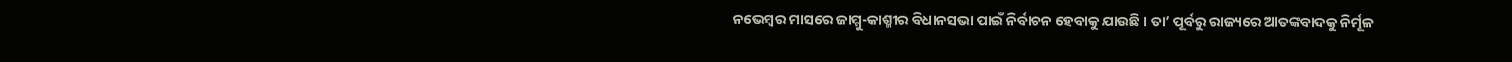ନଭେମ୍ବର ମାସରେ ଜାମ୍ମୁ-କାଶ୍ମୀର ବିଧାନସଭା ପାଇଁ ନିର୍ବାଚନ ହେବାକୁ ଯାଉଛି । ତା’ ପୂର୍ବରୁ ରାଜ୍ୟରେ ଆତଙ୍କବାଦକୁ ନିର୍ମୂଳ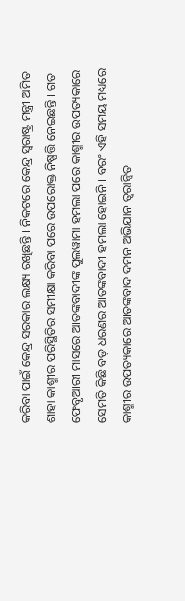କରିବା ପାଇଁ କେନ୍ଦ୍ର ସରକାର ଲକ୍ଷ୍ୟ ରଖିଛନ୍ତି । ନିକଟରେ କେନ୍ଦ୍ର ସ୍ୱରାଷ୍ଟ୍ର ମନ୍ତ୍ରୀ ଅମିତ ଶାହା କାଶ୍ମୀର ପରିସ୍ଥିତିର ସମୀକ୍ଷା କରିବା ପରେ ଉପରୋକ୍ତ ନିଷ୍ପତ୍ତି ନେଇଛନ୍ତି । ଗତ ଫେବୃଆରୀ ମାସରେ ଆତଙ୍କବାଦୀଙ୍କ ପୁଲୱାମା ହମଲା ପରେ କାଶ୍ମୀର ଉପତ୍ୟକାରେ ସେମତି କିଛି ବଡ଼ ଧରଣର ଆତଙ୍କବାଦୀ ହମଲା ହୋଇନି । ବରଂ ଏହି ସମୟ ମଧ୍ୟରେ କାଶ୍ମୀର ଉପତ୍ୟକାରେ ଆତଙ୍କବାଦ ଦମନ ଅଭିଯାନ ତ୍ୱରାନ୍ୱିତ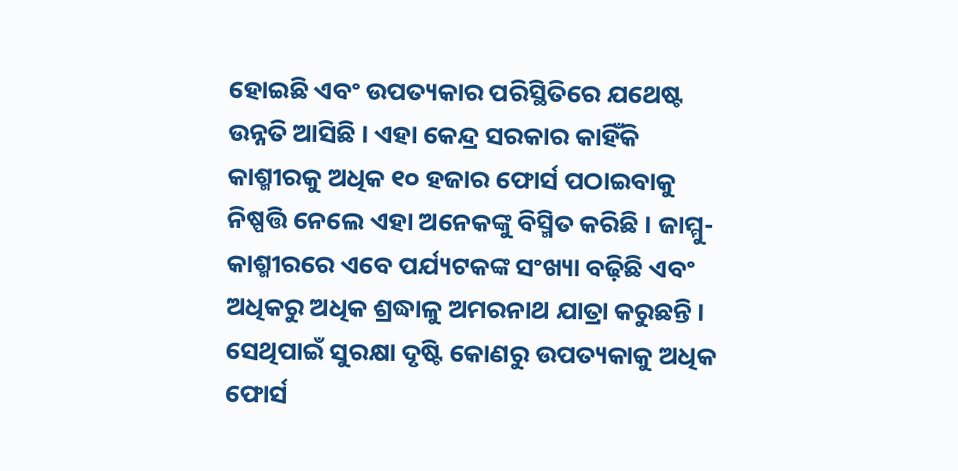ହୋଇଛି ଏବଂ ଉପତ୍ୟକାର ପରିସ୍ଥିତିରେ ଯଥେଷ୍ଟ ଉନ୍ନତି ଆସିଛି । ଏହା କେନ୍ଦ୍ର ସରକାର କାହିଁକି କାଶ୍ମୀରକୁ ଅଧିକ ୧୦ ହଜାର ଫୋର୍ସ ପଠାଇବାକୁ ନିଷ୍ପତ୍ତି ନେଲେ ଏହା ଅନେକଙ୍କୁ ବିସ୍ମିତ କରିଛି । ଜାମ୍ମୁ-କାଶ୍ମୀରରେ ଏବେ ପର୍ଯ୍ୟଟକଙ୍କ ସଂଖ୍ୟା ବଢ଼ିଛି ଏବଂ ଅଧିକରୁ ଅଧିକ ଶ୍ରଦ୍ଧାଳୁ ଅମରନାଥ ଯାତ୍ରା କରୁଛନ୍ତି । ସେଥିପାଇଁ ସୁରକ୍ଷା ଦୃଷ୍ଟି କୋଣରୁ ଉପତ୍ୟକାକୁ ଅଧିକ ଫୋର୍ସ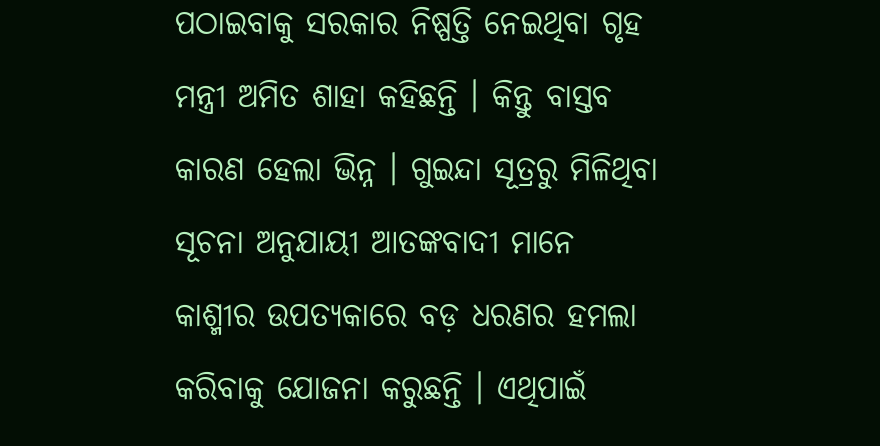ପଠାଇବାକୁ ସରକାର ନିଷ୍ପତ୍ତି ନେଇଥିବା ଗୃହ ମନ୍ତ୍ରୀ ଅମିତ ଶାହା କହିଛନ୍ତି । କିନ୍ତୁ ବାସ୍ତବ କାରଣ ହେଲା ଭିନ୍ନ । ଗୁଇନ୍ଦା ସୂତ୍ରରୁ ମିଳିଥିବା ସୂଚନା ଅନୁଯାୟୀ ଆତଙ୍କବାଦୀ ମାନେ କାଶ୍ମୀର ଉପତ୍ୟକାରେ ବଡ଼ ଧରଣର ହମଲା କରିବାକୁ ଯୋଜନା କରୁଛନ୍ତି । ଏଥିପାଇଁ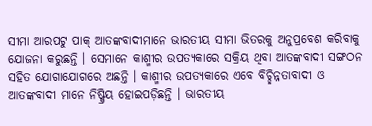ସୀମା ଆରପଟୁ ପାକ୍ ଆତଙ୍କବାଦୀମାନେ ଭାରତୀୟ ସୀମା ଭିତରକୁ ଅନୁପ୍ରବେଶ କରିବାକୁ ଯୋଜନା କରୁଛନ୍ତି । ସେମାନେ କାଶ୍ମୀର ଉପତ୍ୟକାରେ ସକ୍ରିୟ ଥିବା ଆତଙ୍କବାଦୀ ସଙ୍ଗଠନ ସହିତ ଯୋଗାଯୋଗରେ ଅଛନ୍ତି । କାଶ୍ମୀର ଉପତ୍ୟକାରେ ଏବେ ବିଚ୍ଛିନ୍ନତାବାଦୀ ଓ ଆତଙ୍କବାଦୀ ମାନେ ନିଷ୍କ୍ରିୟ ହୋଇପଡ଼ିଛନ୍ତି । ଭାରତୀୟ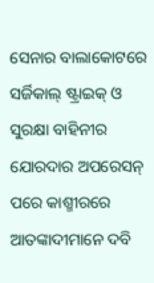ସେନାର ବାଲାକୋଟରେ ସର୍ଜିକାଲ୍ ଷ୍ଟ୍ରାଇକ୍ ଓ ସୁରକ୍ଷା ବାହିନୀର ଯୋରଦାର ଅପରେସନ୍ ପରେ କାଶ୍ମୀରରେ ଆତଙ୍କାଦୀମାନେ ଦବି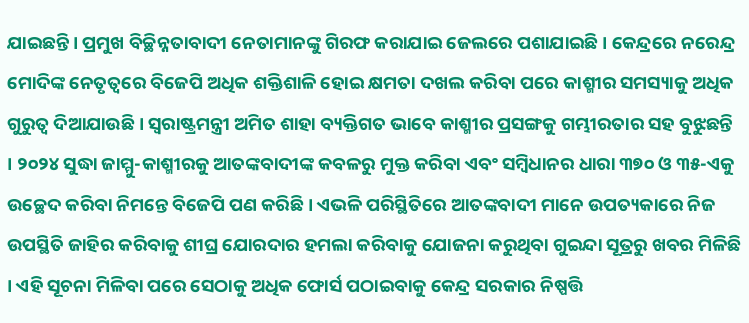ଯାଇଛନ୍ତି । ପ୍ରମୁଖ ବିଚ୍ଛିନ୍ନତାବାଦୀ ନେତାମାନଙ୍କୁ ଗିରଫ କରାଯାଇ ଜେଲରେ ପଶାଯାଇଛି । କେନ୍ଦ୍ରରେ ନରେନ୍ଦ୍ର ମୋଦିଙ୍କ ନେତୃତ୍ୱରେ ବିଜେପି ଅଧିକ ଶକ୍ତିଶାଳି ହୋଇ କ୍ଷମତା ଦଖଲ କରିବା ପରେ କାଶ୍ମୀର ସମସ୍ୟାକୁ ଅଧିକ ଗୁରୁତ୍ୱ ଦିଆଯାଉଛି । ସ୍ୱରାଷ୍ଟ୍ରମନ୍ତ୍ରୀ ଅମିତ ଶାହା ବ୍ୟକ୍ତିଗତ ଭାବେ କାଶ୍ମୀର ପ୍ରସଙ୍ଗକୁ ଗମ୍ଭୀରତାର ସହ ବୁଝୁଛନ୍ତି । ୨୦୨୪ ସୁଦ୍ଧା ଜାମ୍ମୁ-କାଶ୍ମୀରକୁ ଆତଙ୍କବାଦୀଙ୍କ କବଳରୁ ମୁକ୍ତ କରିବା ଏବଂ ସମ୍ବିଧାନର ଧାରା ୩୭୦ ଓ ୩୫-ଏକୁ ଉଚ୍ଛେଦ କରିବା ନିମନ୍ତେ ବିଜେପି ପଣ କରିଛି । ଏଭଳି ପରିସ୍ଥିତିରେ ଆତଙ୍କବାଦୀ ମାନେ ଉପତ୍ୟକାରେ ନିଜ ଉପସ୍ଥିତି ଜାହିର କରିବାକୁ ଶୀଘ୍ର ଯୋରଦାର ହମଲା କରିବାକୁ ଯୋଜନା କରୁଥିବା ଗୁଇନ୍ଦା ସୂତ୍ରରୁ ଖବର ମିଳିଛି । ଏହି ସୂଚନା ମିଳିବା ପରେ ସେଠାକୁ ଅଧିକ ଫୋର୍ସ ପଠାଇବାକୁ କେନ୍ଦ୍ର ସରକାର ନିଷ୍ପତ୍ତି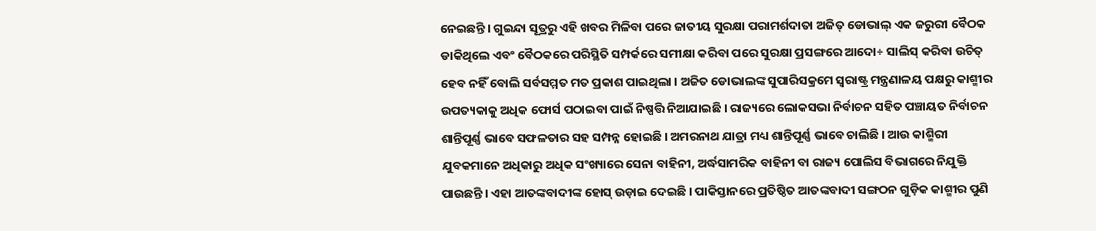ନେଇଛନ୍ତି । ଗୁଇନ୍ଦା ସୂତ୍ରରୁ ଏହି ଖବର ମିଳିବା ପରେ ଜାତୀୟ ସୁରକ୍ଷା ପରାମର୍ଶଦାତା ଅଜିତ୍ ଡୋଭାଲ୍ ଏକ ଜରୁରୀ ବୈଠକ ଡାକିଥିଲେ ଏବଂ ବୈଠକରେ ପରିସ୍ଥିତି ସମ୍ପର୍କରେ ସମୀକ୍ଷା କରିବା ପରେ ସୁରକ୍ଷା ପ୍ରସଙ୍ଗରେ ଆଦୋ÷ ସାଲିସ୍ କରିବା ଉଚିତ୍ ହେବ ନହିଁ ବୋଲି ସର୍ବସମ୍ମତ ମତ ପ୍ରକାଶ ପାଇଥିଲା । ଅଜିତ ଡୋଭାଲଙ୍କ ସୁପାରିସକ୍ରମେ ସ୍ୱରାଷ୍ଟ୍ର ମନ୍ତ୍ରଣାଳୟ ପକ୍ଷରୁ କାଶ୍ମୀର ଉପତ୍ୟକାକୁ ଅଧିକ ଫୋର୍ସ ପଠାଇବା ପାଇଁ ନିଷ୍ପତ୍ତି ନିଆଯାଇଛି । ରାଜ୍ୟରେ ଲୋକସଭା ନିର୍ବାଚନ ସହିତ ପଞ୍ଚାୟତ ନିର୍ବାଚନ ଶାନ୍ତିପୂର୍ଣ୍ଣ ଭାବେ ସଫଳତାର ସହ ସମ୍ପନ୍ନ ହୋଇଛି । ଅମରନାଥ ଯାତ୍ରା ମଧ୍ୟ ଶାନ୍ତିପୂର୍ଣ୍ଣ ଭାବେ ଚାଲିଛି । ଆଉ କାଶ୍ମିରୀ ଯୁବକମାନେ ଅଧିକାରୁ ଅଧିକ ସଂଖ୍ୟାରେ ସେନା ବାହିନୀ, ଅର୍ଦ୍ଧସାମରିକ ବାହିନୀ ବା ରାଜ୍ୟ ପୋଲିସ ବିଭାଗରେ ନିଯୁକ୍ତି ପାଉଛନ୍ତି । ଏହା ଆତଙ୍କବାଦୀଙ୍କ ହୋସ୍ ଉଡ଼ାଇ ଦେଇଛି । ପାକିସ୍ତାନରେ ପ୍ରତିଷ୍ଠିତ ଆତଙ୍କବାଦୀ ସଙ୍ଗଠନ ଗୁଡ଼ିକ କାଶ୍ମୀର ପୁଣି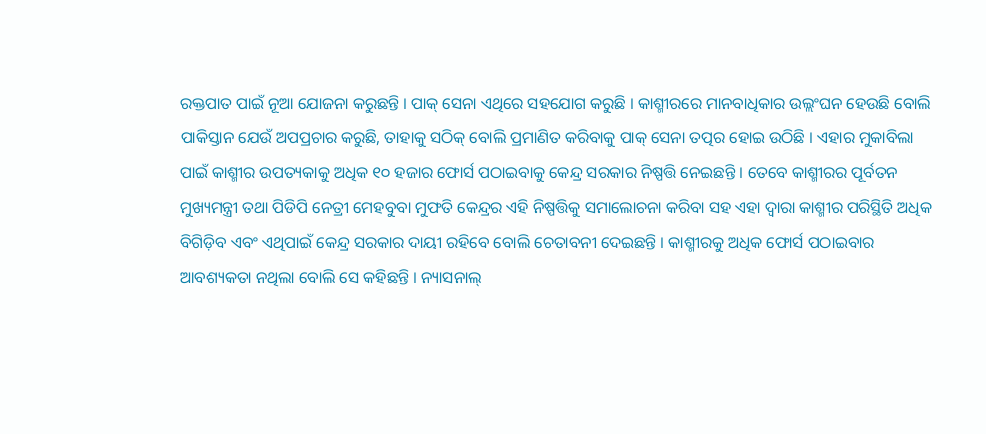ରକ୍ତପାତ ପାଇଁ ନୂଆ ଯୋଜନା କରୁଛନ୍ତି । ପାକ୍ ସେନା ଏଥିରେ ସହଯୋଗ କରୁଛି । କାଶ୍ମୀରରେ ମାନବାଧିକାର ଉଲ୍ଲଂଘନ ହେଉଛି ବୋଲି ପାକିସ୍ତାନ ଯେଉଁ ଅପପ୍ରଚାର କରୁଛି, ତାହାକୁ ସଠିକ୍ ବୋଲି ପ୍ରମାଣିତ କରିବାକୁ ପାକ୍ ସେନା ତତ୍ପର ହୋଇ ଉଠିଛି । ଏହାର ମୁକାବିଲା ପାଇଁ କାଶ୍ମୀର ଉପତ୍ୟକାକୁ ଅଧିକ ୧୦ ହଜାର ଫୋର୍ସ ପଠାଇବାକୁ କେନ୍ଦ୍ର ସରକାର ନିଷ୍ପତ୍ତି ନେଇଛନ୍ତି । ତେବେ କାଶ୍ମୀରର ପୂର୍ବତନ ମୁଖ୍ୟମନ୍ତ୍ରୀ ତଥା ପିଡିପି ନେତ୍ରୀ ମେହବୁବା ମୁଫତି କେନ୍ଦ୍ରର ଏହି ନିଷ୍ପତ୍ତିକୁ ସମାଲୋଚନା କରିବା ସହ ଏହା ଦ୍ୱାରା କାଶ୍ମୀର ପରିସ୍ଥିତି ଅଧିକ ବିଗିଡ଼ିବ ଏବଂ ଏଥିପାଇଁ କେନ୍ଦ୍ର ସରକାର ଦାୟୀ ରହିବେ ବୋଲି ଚେତାବନୀ ଦେଇଛନ୍ତି । କାଶ୍ମୀରକୁ ଅଧିକ ଫୋର୍ସ ପଠାଇବାର ଆବଶ୍ୟକତା ନଥିଲା ବୋଲି ସେ କହିଛନ୍ତି । ନ୍ୟାସନାଲ୍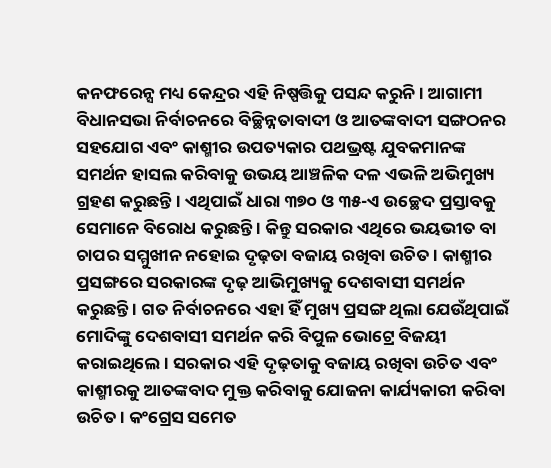କନଫରେନ୍ସ ମଧ୍ୟ କେନ୍ଦ୍ରର ଏହି ନିଷ୍ପତ୍ତିକୁ ପସନ୍ଦ କରୁନି । ଆଗାମୀ ବିଧାନସଭା ନିର୍ବାଚନରେ ବିଚ୍ଛିନ୍ନତାବାଦୀ ଓ ଆତଙ୍କବାଦୀ ସଙ୍ଗଠନର ସହଯୋଗ ଏବଂ କାଶ୍ମୀର ଉପତ୍ୟକାର ପଥଭ୍ରଷ୍ଟ ଯୁବକମାନଙ୍କ ସମର୍ଥନ ହାସଲ କରିବାକୁ ଉଭୟ ଆଞ୍ଚଳିକ ଦଳ ଏଭଳି ଅଭିମୁଖ୍ୟ ଗ୍ରହଣ କରୁଛନ୍ତି । ଏଥିପାଇଁ ଧାରା ୩୭୦ ଓ ୩୫-ଏ ଉଚ୍ଛେଦ ପ୍ରସ୍ତାବକୁ ସେମାନେ ବିରୋଧ କରୁଛନ୍ତି । କିନ୍ତୁ ସରକାର ଏଥିରେ ଭୟଭୀତ ବା ଚାପର ସମ୍ମୁଖୀନ ନହୋଇ ଦୃଢ଼ତା ବଜାୟ ରଖିବା ଉଚିତ । କାଶ୍ମୀର ପ୍ରସଙ୍ଗରେ ସରକାରଙ୍କ ଦୃଢ଼ ଆଭିମୁଖ୍ୟକୁ ଦେଶବାସୀ ସମର୍ଥନ କରୁଛନ୍ତି । ଗତ ନିର୍ବାଚନରେ ଏହା ହିଁ ମୁଖ୍ୟ ପ୍ରସଙ୍ଗ ଥିଲା ଯେଉଁଥିପାଇଁ ମୋଦିଙ୍କୁ ଦେଶବାସୀ ସମର୍ଥନ କରି ବିପୁଳ ଭୋଟ୍ରେ ବିଜୟୀ କରାଇଥିଲେ । ସରକାର ଏହି ଦୃଢ଼ତାକୁ ବଜାୟ ରଖିବା ଉଚିତ ଏବଂ କାଶ୍ମୀରକୁ ଆତଙ୍କବାଦ ମୁକ୍ତ କରିବାକୁ ଯୋଜନା କାର୍ଯ୍ୟକାରୀ କରିବା ଉଚିତ । କଂଗ୍ରେସ ସମେତ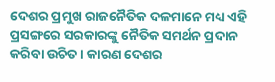ଦେଶର ପ୍ରମୁଖ ରାଜନୈତିକ ଦଳମାନେ ମଧ୍ୟ ଏହି ପ୍ରସଙ୍ଗରେ ସରକାରଙ୍କୁ ନୈତିକ ସମର୍ଥନ ପ୍ରଦାନ କରିବା ଉଚିତ । କାରଣ ଦେଶର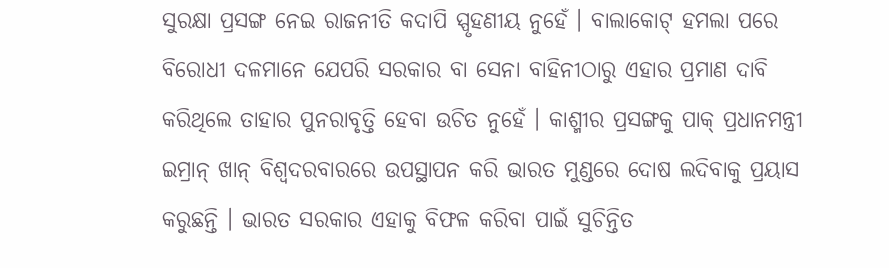ସୁରକ୍ଷା ପ୍ରସଙ୍ଗ ନେଇ ରାଜନୀତି କଦାପି ସ୍ପୃହଣୀୟ ନୁହେଁ । ବାଲାକୋଟ୍ ହମଲା ପରେ ବିରୋଧୀ ଦଳମାନେ ଯେପରି ସରକାର ବା ସେନା ବାହିନୀଠାରୁ ଏହାର ପ୍ରମାଣ ଦାବି କରିଥିଲେ ତାହାର ପୁନରାବୃତ୍ତି ହେବା ଉଚିତ ନୁହେଁ । କାଶ୍ମୀର ପ୍ରସଙ୍ଗକୁ ପାକ୍ ପ୍ରଧାନମନ୍ତ୍ରୀ ଇମ୍ରାନ୍ ଖାନ୍ ବିଶ୍ୱଦରବାରରେ ଉପସ୍ଥାପନ କରି ଭାରତ ମୁଣ୍ଡରେ ଦୋଷ ଲଦିବାକୁ ପ୍ରୟାସ କରୁଛନ୍ତି । ଭାରତ ସରକାର ଏହାକୁ ବିଫଳ କରିବା ପାଇଁ ସୁଚିନ୍ତିତ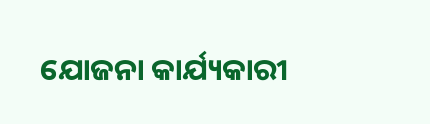ଯୋଜନା କାର୍ଯ୍ୟକାରୀ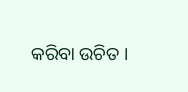କରିବା ଉଚିତ ।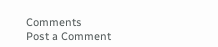Comments
Post a Comment